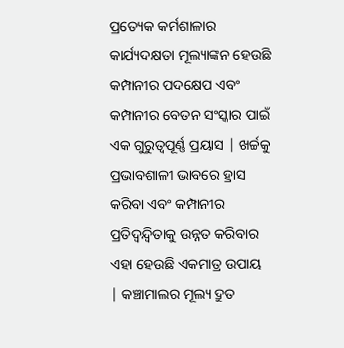ପ୍ରତ୍ୟେକ କର୍ମଶାଳାର କାର୍ଯ୍ୟଦକ୍ଷତା ମୂଲ୍ୟାଙ୍କନ ହେଉଛି କମ୍ପାନୀର ପଦକ୍ଷେପ ଏବଂ କମ୍ପାନୀର ବେତନ ସଂସ୍କାର ପାଇଁ ଏକ ଗୁରୁତ୍ୱପୂର୍ଣ୍ଣ ପ୍ରୟାସ | ଖର୍ଚ୍ଚକୁ ପ୍ରଭାବଶାଳୀ ଭାବରେ ହ୍ରାସ କରିବା ଏବଂ କମ୍ପାନୀର ପ୍ରତିଦ୍ୱନ୍ଦ୍ୱିତାକୁ ଉନ୍ନତ କରିବାର ଏହା ହେଉଛି ଏକମାତ୍ର ଉପାୟ | କଞ୍ଚାମାଲର ମୂଲ୍ୟ ଦ୍ରୁତ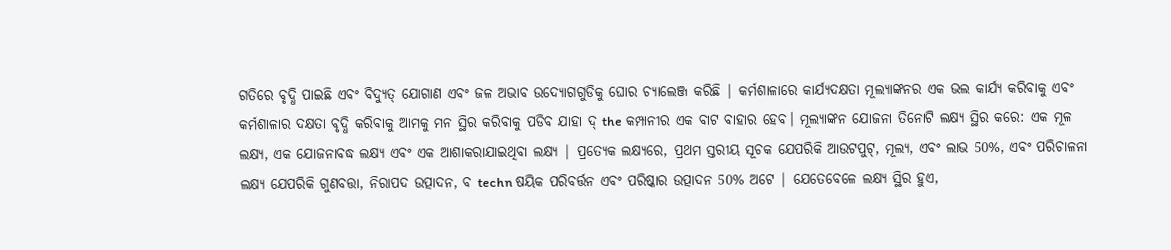ଗତିରେ ବୃଦ୍ଧି ପାଇଛି ଏବଂ ବିଦ୍ୟୁତ୍ ଯୋଗାଣ ଏବଂ ଜଳ ଅଭାବ ଉଦ୍ୟୋଗଗୁଡିକୁ ଘୋର ଚ୍ୟାଲେଞ୍ଜ କରିଛି | କର୍ମଶାଳାରେ କାର୍ଯ୍ୟଦକ୍ଷତା ମୂଲ୍ୟାଙ୍କନର ଏକ ଭଲ କାର୍ଯ୍ୟ କରିବାକୁ ଏବଂ କର୍ମଶାଳାର ଦକ୍ଷତା ବୃଦ୍ଧି କରିବାକୁ ଆମକୁ ମନ ସ୍ଥିର କରିବାକୁ ପଡିବ ଯାହା ଦ୍ the କମ୍ପାନୀର ଏକ ବାଟ ବାହାର ହେବ। ମୂଲ୍ୟାଙ୍କନ ଯୋଜନା ତିନୋଟି ଲକ୍ଷ୍ୟ ସ୍ଥିର କରେ: ଏକ ମୂଳ ଲକ୍ଷ୍ୟ, ଏକ ଯୋଜନାବଦ୍ଧ ଲକ୍ଷ୍ୟ ଏବଂ ଏକ ଆଶାକରାଯାଇଥିବା ଲକ୍ଷ୍ୟ | ପ୍ରତ୍ୟେକ ଲକ୍ଷ୍ୟରେ, ପ୍ରଥମ ସ୍ତରୀୟ ସୂଚକ ଯେପରିକି ଆଉଟପୁଟ୍, ମୂଲ୍ୟ, ଏବଂ ଲାଭ 50%, ଏବଂ ପରିଚାଳନା ଲକ୍ଷ୍ୟ ଯେପରିକି ଗୁଣବତ୍ତା, ନିରାପଦ ଉତ୍ପାଦନ, ବ techn ଷୟିକ ପରିବର୍ତ୍ତନ ଏବଂ ପରିଷ୍କାର ଉତ୍ପାଦନ 50% ଅଟେ | ଯେତେବେଳେ ଲକ୍ଷ୍ୟ ସ୍ଥିର ହୁଏ,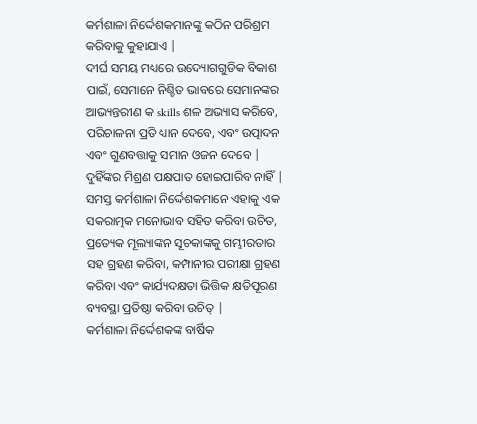କର୍ମଶାଳା ନିର୍ଦ୍ଦେଶକମାନଙ୍କୁ କଠିନ ପରିଶ୍ରମ କରିବାକୁ କୁହାଯାଏ |
ଦୀର୍ଘ ସମୟ ମଧ୍ୟରେ ଉଦ୍ୟୋଗଗୁଡିକ ବିକାଶ ପାଇଁ, ସେମାନେ ନିଶ୍ଚିତ ଭାବରେ ସେମାନଙ୍କର ଆଭ୍ୟନ୍ତରୀଣ କ skills ଶଳ ଅଭ୍ୟାସ କରିବେ, ପରିଚାଳନା ପ୍ରତି ଧ୍ୟାନ ଦେବେ, ଏବଂ ଉତ୍ପାଦନ ଏବଂ ଗୁଣବତ୍ତାକୁ ସମାନ ଓଜନ ଦେବେ | ଦୁହିଁଙ୍କର ମିଶ୍ରଣ ପକ୍ଷପାତ ହୋଇପାରିବ ନାହିଁ | ସମସ୍ତ କର୍ମଶାଳା ନିର୍ଦ୍ଦେଶକମାନେ ଏହାକୁ ଏକ ସକରାତ୍ମକ ମନୋଭାବ ସହିତ କରିବା ଉଚିତ, ପ୍ରତ୍ୟେକ ମୂଲ୍ୟାଙ୍କନ ସୂଚକାଙ୍କକୁ ଗମ୍ଭୀରତାର ସହ ଗ୍ରହଣ କରିବା, କମ୍ପାନୀର ପରୀକ୍ଷା ଗ୍ରହଣ କରିବା ଏବଂ କାର୍ଯ୍ୟଦକ୍ଷତା ଭିତ୍ତିକ କ୍ଷତିପୂରଣ ବ୍ୟବସ୍ଥା ପ୍ରତିଷ୍ଠା କରିବା ଉଚିତ୍ |
କର୍ମଶାଳା ନିର୍ଦ୍ଦେଶକଙ୍କ ବାର୍ଷିକ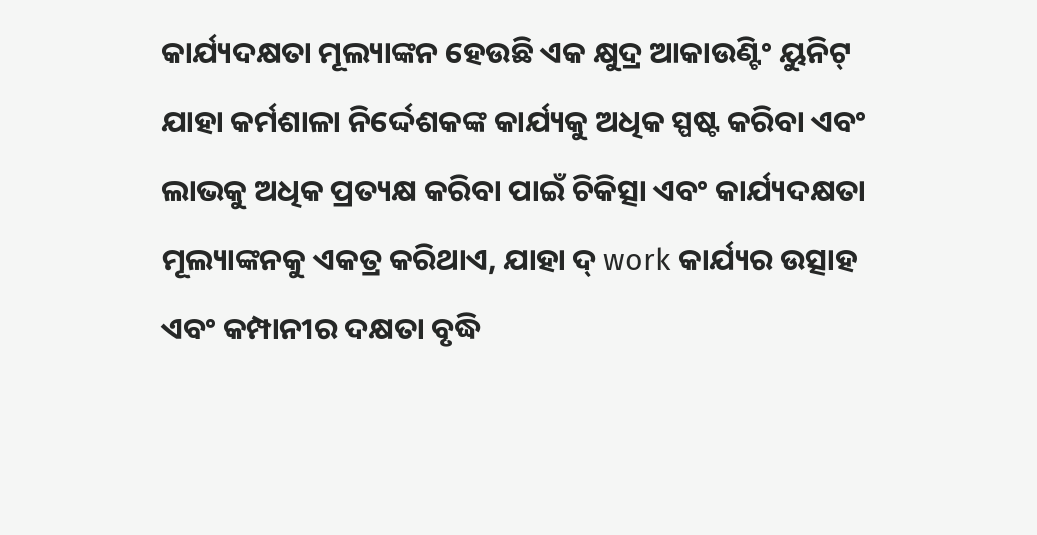କାର୍ଯ୍ୟଦକ୍ଷତା ମୂଲ୍ୟାଙ୍କନ ହେଉଛି ଏକ କ୍ଷୁଦ୍ର ଆକାଉଣ୍ଟିଂ ୟୁନିଟ୍ ଯାହା କର୍ମଶାଳା ନିର୍ଦ୍ଦେଶକଙ୍କ କାର୍ଯ୍ୟକୁ ଅଧିକ ସ୍ପଷ୍ଟ କରିବା ଏବଂ ଲାଭକୁ ଅଧିକ ପ୍ରତ୍ୟକ୍ଷ କରିବା ପାଇଁ ଚିକିତ୍ସା ଏବଂ କାର୍ଯ୍ୟଦକ୍ଷତା ମୂଲ୍ୟାଙ୍କନକୁ ଏକତ୍ର କରିଥାଏ, ଯାହା ଦ୍ work କାର୍ଯ୍ୟର ଉତ୍ସାହ ଏବଂ କମ୍ପାନୀର ଦକ୍ଷତା ବୃଦ୍ଧି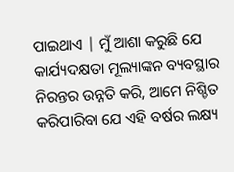ପାଇଥାଏ | ମୁଁ ଆଶା କରୁଛି ଯେ କାର୍ଯ୍ୟଦକ୍ଷତା ମୂଲ୍ୟାଙ୍କନ ବ୍ୟବସ୍ଥାର ନିରନ୍ତର ଉନ୍ନତି କରି, ଆମେ ନିଶ୍ଚିତ କରିପାରିବା ଯେ ଏହି ବର୍ଷର ଲକ୍ଷ୍ୟ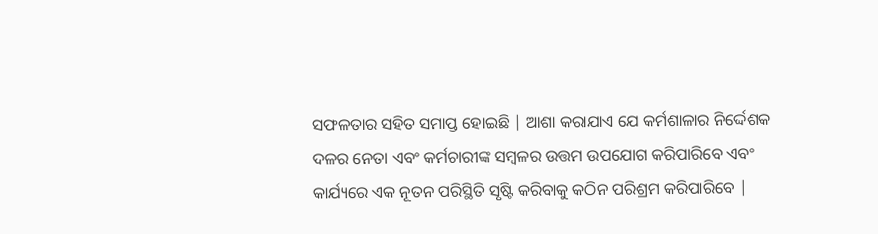ସଫଳତାର ସହିତ ସମାପ୍ତ ହୋଇଛି | ଆଶା କରାଯାଏ ଯେ କର୍ମଶାଳାର ନିର୍ଦ୍ଦେଶକ ଦଳର ନେତା ଏବଂ କର୍ମଚାରୀଙ୍କ ସମ୍ବଳର ଉତ୍ତମ ଉପଯୋଗ କରିପାରିବେ ଏବଂ କାର୍ଯ୍ୟରେ ଏକ ନୂତନ ପରିସ୍ଥିତି ସୃଷ୍ଟି କରିବାକୁ କଠିନ ପରିଶ୍ରମ କରିପାରିବେ |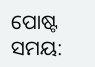ପୋଷ୍ଟ ସମୟ: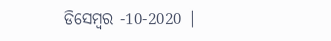ଡିସେମ୍ବର -10-2020 |